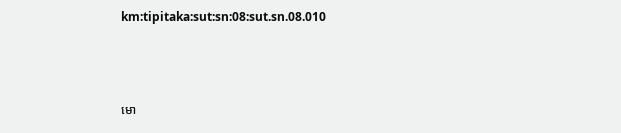km:tipitaka:sut:sn:08:sut.sn.08.010



មោ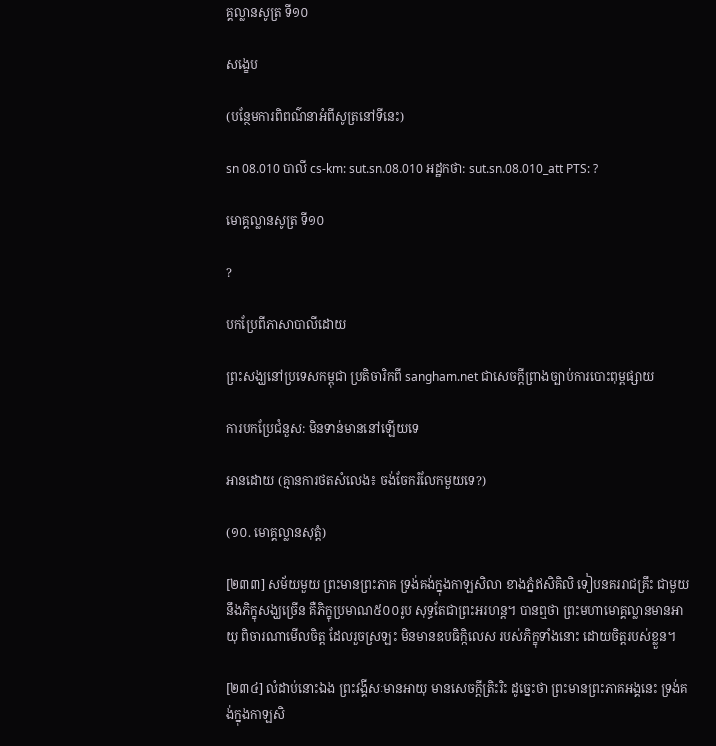គ្គល្លានសូត្រ ទី១០

សង្ខេប

(បន្ថែមការពិពណ៌នាអំពីសូត្រនៅទីនេះ)

sn 08.010 បាលី cs-km: sut.sn.08.010 អដ្ឋកថា: sut.sn.08.010_att PTS: ?

មោគ្គល្លានសូត្រ ទី១០

?

បកប្រែពីភាសាបាលីដោយ

ព្រះសង្ឃនៅប្រទេសកម្ពុជា ប្រតិចារិកពី sangham.net ជាសេចក្តីព្រាងច្បាប់ការបោះពុម្ពផ្សាយ

ការបកប្រែជំនួស: មិនទាន់មាននៅឡើយទេ

អានដោយ (គ្មានការថតសំលេង៖ ចង់ចែករំលែកមួយទេ?)

(១០. មោគ្គល្លានសុត្តំ)

[២៣៣] សម័យមួយ ព្រះមានព្រះភាគ ទ្រង់គង់ក្នុងកាឡសិលា ខាងភ្នំឥសិគិលិ ទៀបនគររាជគ្រឹះ ជាមួយនឹងភិក្ខុសង្ឃច្រើន គឺភិក្ខុប្រមាណ៥០០រូប សុទ្ធតែជាព្រះអរហន្ត។ បានឮថា ព្រះមហាមោគ្គល្លានមានអាយុ ពិចារណាមើលចិត្ត ដែលរួចស្រឡះ មិនមានឧបធិក្កិលេស របស់ភិក្ខុទាំងនោះ ដោយចិត្តរបស់ខ្លួន។

[២៣៤] លំដាប់នោះឯង ព្រះវង្គីសៈមានអាយុ មានសេចក្តីត្រិះរិះ ដូច្នេះថា ព្រះមានព្រះភាគអង្គនេះ ទ្រង់គង់ក្នុងកាឡសិ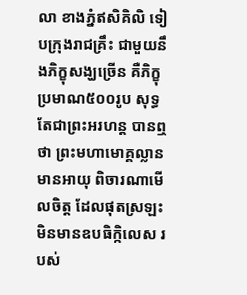លា ខាងភ្នំឥសិគិលិ ទៀបក្រុងរាជគ្រឹះ ជាមួយនឹងភិក្ខុសង្ឃច្រើន គឺភិក្ខុប្រមាណ៥០០រូប សុទ្ធតែជាព្រះអរហន្ត បានឮថា ព្រះមហាមោគ្គល្លានមានអាយុ ពិចារណាមើលចិត្ត ដែលផុតស្រឡះ មិនមានឧបធិក្កិលេស របស់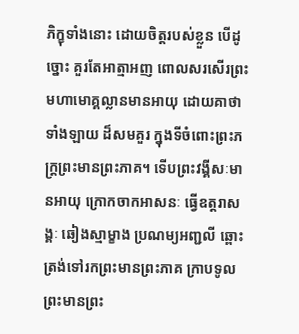ភិក្ខុទាំងនោះ ដោយចិត្តរបស់ខ្លួន បើដូច្នោះ គួរតែអាត្មាអញ ពោលសរសើរព្រះមហាមោគ្គល្លានមានអាយុ ដោយគាថាទាំងឡាយ ដ៏សមគួរ ក្នុងទីចំពោះព្រះភក្ត្រព្រះមានព្រះភាគ។ ទើបព្រះវង្គីសៈមានអាយុ ក្រោកចាកអាសនៈ ធ្វើឧត្តរាសង្គៈ ឆៀងស្មាម្ខាង ប្រណម្យអញ្ជលី ឆ្ពោះត្រង់ទៅរកព្រះមានព្រះភាគ ក្រាបទូលព្រះមានព្រះ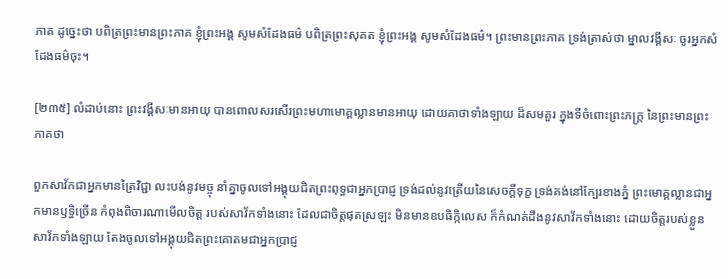ភាគ ដូច្នេះថា បពិត្រព្រះមានព្រះភាគ ខ្ញុំព្រះអង្គ សូមសំដែងធម៌ បពិត្រព្រះសុគត ខ្ញុំព្រះអង្គ សូមសំដែងធម៌។ ព្រះមានព្រះភាគ ទ្រង់ត្រាស់ថា ម្នាលវង្គីសៈ ចូរអ្នកសំដែងធម៌ចុះ។

[២៣៥] លំដាប់នោះ ព្រះវង្គីសៈមានអាយុ បានពោលសរសើរព្រះមហាមោគ្គល្លានមានអាយុ ដោយគាថាទាំងឡាយ ដ៏សមគួរ ក្នុងទីចំពោះព្រះភក្រ្ត នៃព្រះមានព្រះភាគថា

ពួកសាវ័កជាអ្នកមានត្រៃវិជ្ជា លះបង់នូវមច្ចុ នាំគ្នាចូលទៅអង្គុយជិតព្រះពុទ្ធជាអ្នកប្រាជ្ញ ទ្រង់ដល់នូវត្រើយនៃសេចក្តីទុក្ខ ទ្រង់គង់នៅក្បែរខាងភ្នំ ព្រះមោគ្គល្លានជាអ្នកមានឫទ្ធិច្រើន កំពុងពិចារណាមើលចិត្ត របស់សាវ័កទាំងនោះ ដែលជាចិត្តផុតស្រឡះ មិនមានឧបធិកិ្កលេស ក៏កំណត់ដឹងនូវសាវ័កទាំងនោះ ដោយចិត្តរបស់ខ្លួន សាវ័កទាំងឡាយ តែងចូលទៅអង្គុយជិតព្រះគោតមជាអ្នកប្រាជ្ញ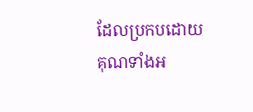ដែលប្រកបដោយគុណទាំងអ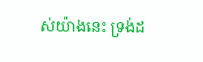ស់យ៉ាងនេះ ទ្រង់ដ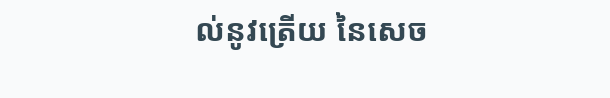ល់នូវត្រើយ នៃសេច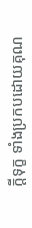ក្តីទុក្ខ ទាំងប្រកបដោយគុណ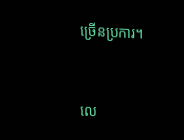ច្រើនប្រការ។



លេ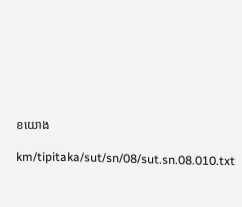ខយោង

km/tipitaka/sut/sn/08/sut.sn.08.010.txt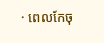· ពេលកែចុ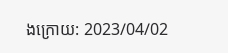ងក្រោយ: 2023/04/02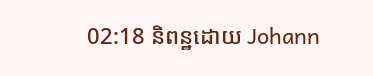02:18 និពន្ឋដោយ Johann